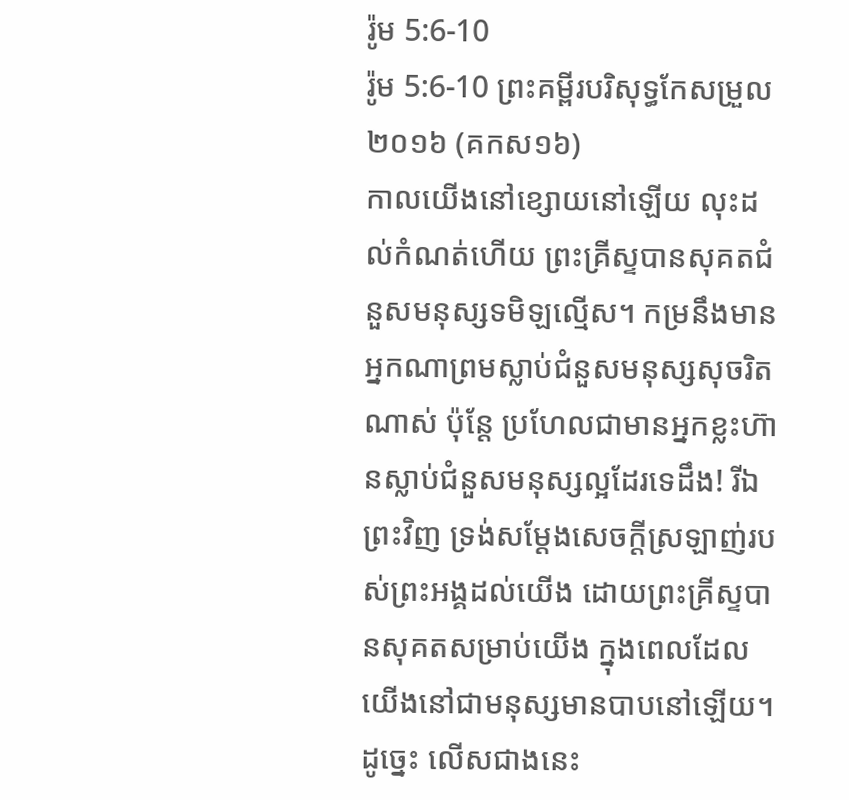រ៉ូម 5:6-10
រ៉ូម 5:6-10 ព្រះគម្ពីរបរិសុទ្ធកែសម្រួល ២០១៦ (គកស១៦)
កាលយើងនៅខ្សោយនៅឡើយ លុះដល់កំណត់ហើយ ព្រះគ្រីស្ទបានសុគតជំនួសមនុស្សទមិឡល្មើស។ កម្រនឹងមានអ្នកណាព្រមស្លាប់ជំនួសមនុស្សសុចរិតណាស់ ប៉ុន្តែ ប្រហែលជាមានអ្នកខ្លះហ៊ានស្លាប់ជំនួសមនុស្សល្អដែរទេដឹង! រីឯព្រះវិញ ទ្រង់សម្ដែងសេចក្តីស្រឡាញ់របស់ព្រះអង្គដល់យើង ដោយព្រះគ្រីស្ទបានសុគតសម្រាប់យើង ក្នុងពេលដែលយើងនៅជាមនុស្សមានបាបនៅឡើយ។ ដូច្នេះ លើសជាងនេះ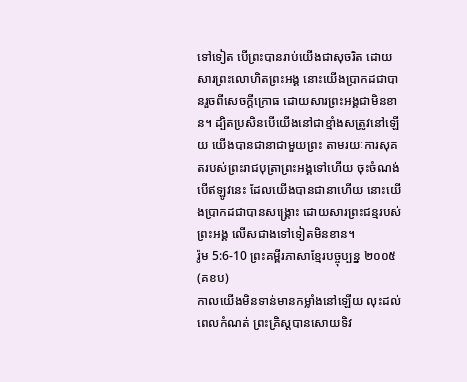ទៅទៀត បើព្រះបានរាប់យើងជាសុចរិត ដោយសារព្រះលោហិតព្រះអង្គ នោះយើងប្រាកដជាបានរួចពីសេចក្តីក្រោធ ដោយសារព្រះអង្គជាមិនខាន។ ដ្បិតប្រសិនបើយើងនៅជាខ្មាំងសត្រូវនៅឡើយ យើងបានជានាជាមួយព្រះ តាមរយៈការសុគតរបស់ព្រះរាជបុត្រាព្រះអង្គទៅហើយ ចុះចំណង់បើឥឡូវនេះ ដែលយើងបានជានាហើយ នោះយើងប្រាកដជាបានសង្គ្រោះ ដោយសារព្រះជន្មរបស់ព្រះអង្គ លើសជាងទៅទៀតមិនខាន។
រ៉ូម 5:6-10 ព្រះគម្ពីរភាសាខ្មែរបច្ចុប្បន្ន ២០០៥ (គខប)
កាលយើងមិនទាន់មានកម្លាំងនៅឡើយ លុះដល់ពេលកំណត់ ព្រះគ្រិស្តបានសោយទិវ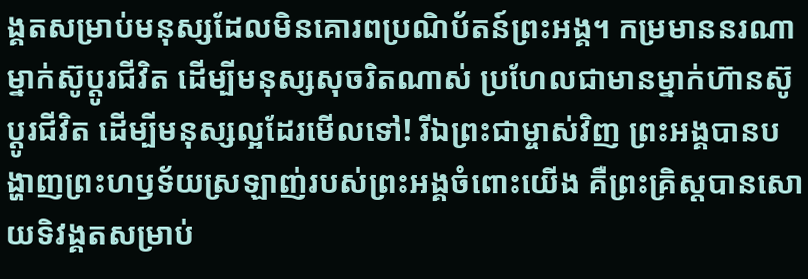ង្គតសម្រាប់មនុស្សដែលមិនគោរពប្រណិប័តន៍ព្រះអង្គ។ កម្រមាននរណាម្នាក់ស៊ូប្ដូរជីវិត ដើម្បីមនុស្សសុចរិតណាស់ ប្រហែលជាមានម្នាក់ហ៊ានស៊ូប្ដូរជីវិត ដើម្បីមនុស្សល្អដែរមើលទៅ! រីឯព្រះជាម្ចាស់វិញ ព្រះអង្គបានបង្ហាញព្រះហឫទ័យស្រឡាញ់របស់ព្រះអង្គចំពោះយើង គឺព្រះគ្រិស្តបានសោយទិវង្គតសម្រាប់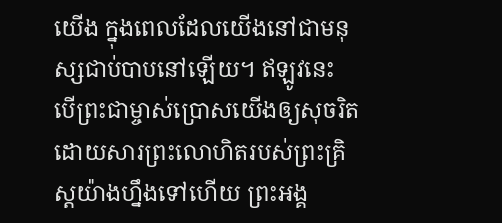យើង ក្នុងពេលដែលយើងនៅជាមនុស្សជាប់បាបនៅឡើយ។ ឥឡូវនេះ បើព្រះជាម្ចាស់ប្រោសយើងឲ្យសុចរិត ដោយសារព្រះលោហិតរបស់ព្រះគ្រិស្តយ៉ាងហ្នឹងទៅហើយ ព្រះអង្គ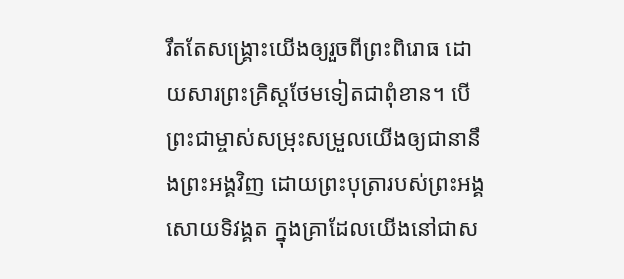រឹតតែសង្គ្រោះយើងឲ្យរួចពីព្រះពិរោធ ដោយសារព្រះគ្រិស្តថែមទៀតជាពុំខាន។ បើព្រះជាម្ចាស់សម្រុះសម្រួលយើងឲ្យជានានឹងព្រះអង្គវិញ ដោយព្រះបុត្រារបស់ព្រះអង្គសោយទិវង្គត ក្នុងគ្រាដែលយើងនៅជាស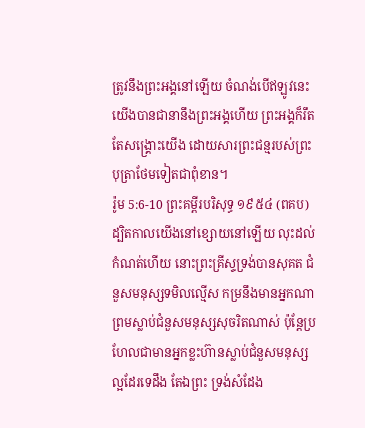ត្រូវនឹងព្រះអង្គនៅឡើយ ចំណង់បើឥឡូវនេះ យើងបានជានានឹងព្រះអង្គហើយ ព្រះអង្គក៏រឹតតែសង្គ្រោះយើង ដោយសារព្រះជន្មរបស់ព្រះបុត្រាថែមទៀតជាពុំខាន។
រ៉ូម 5:6-10 ព្រះគម្ពីរបរិសុទ្ធ ១៩៥៤ (ពគប)
ដ្បិតកាលយើងនៅខ្សោយនៅឡើយ លុះដល់កំណត់ហើយ នោះព្រះគ្រីស្ទទ្រង់បានសុគត ជំនួសមនុស្សទមិលល្មើស កម្រនឹងមានអ្នកណាព្រមស្លាប់ជំនួសមនុស្សសុចរិតណាស់ ប៉ុន្តែប្រហែលជាមានអ្នកខ្លះហ៊ានស្លាប់ជំនួសមនុស្សល្អដែរទេដឹង តែឯព្រះ ទ្រង់សំដែង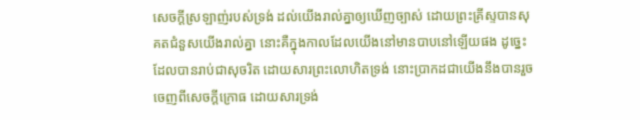សេចក្ដីស្រឡាញ់របស់ទ្រង់ ដល់យើងរាល់គ្នាឲ្យឃើញច្បាស់ ដោយព្រះគ្រីស្ទបានសុគតជំនួសយើងរាល់គ្នា នោះគឺក្នុងកាលដែលយើងនៅមានបាបនៅឡើយផង ដូច្នេះ ដែលបានរាប់ជាសុចរិត ដោយសារព្រះលោហិតទ្រង់ នោះប្រាកដជាយើងនឹងបានរួចចេញពីសេចក្ដីក្រោធ ដោយសារទ្រង់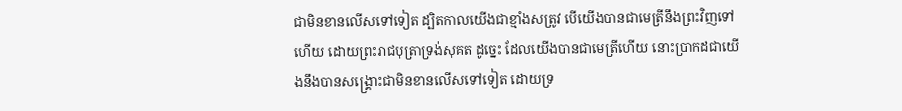ជាមិនខានលើសទៅទៀត ដ្បិតកាលយើងជាខ្មាំងសត្រូវ បើយើងបានជាមេត្រីនឹងព្រះវិញទៅហើយ ដោយព្រះរាជបុត្រាទ្រង់សុគត ដូច្នេះ ដែលយើងបានជាមេត្រីហើយ នោះប្រាកដជាយើងនឹងបានសង្គ្រោះជាមិនខានលើសទៅទៀត ដោយទ្រ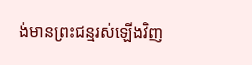ង់មានព្រះជន្មរស់ឡើងវិញ